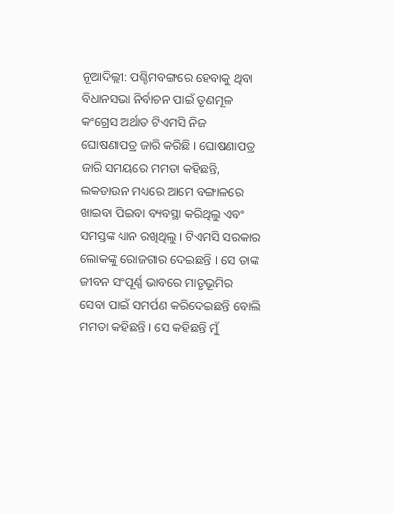ନୂଆଦିଲ୍ଲୀ: ପଶ୍ଚିମବଙ୍ଗରେ ହେବାକୁ ଥିବା ବିଧାନସଭା ନିର୍ବାଚନ ପାଇଁ ତୃଣମୂଳ କଂଗ୍ରେସ ଅର୍ଥାତ ଟିଏମସି ନିଜ ଘୋଷଣାପତ୍ର ଜାରି କରିଛି । ଘୋଷଣାପତ୍ର ଜାରି ସମୟରେ ମମତା କହିଛନ୍ତି, ଲକଡାଉନ ମଧ୍ୟରେ ଆମେ ବଙ୍ଗାଳରେ ଖାଇବା ପିଇବା ବ୍ୟବସ୍ଥା କରିଥିଲୁ ଏବଂ ସମସ୍ତଙ୍କ ଧ୍ୟାନ ରଖିଥିଲୁ । ଟିଏମସି ସରକାର ଲୋକଙ୍କୁ ରୋଜଗାର ଦେଇଛନ୍ତି । ସେ ତାଙ୍କ ଜୀବନ ସଂପୂର୍ଣ୍ଣ ଭାବରେ ମାତୃଭୂମିର ସେବା ପାଇଁ ସମର୍ପଣ କରିଦେଇଛନ୍ତି ବୋଲି ମମତା କହିଛନ୍ତି । ସେ କହିଛନ୍ତି ମୁଁ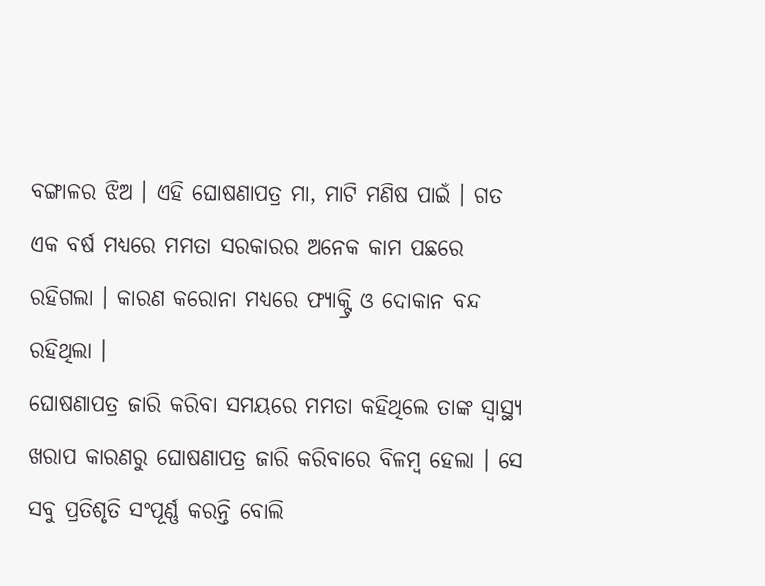ବଙ୍ଗାଳର ଝିଅ । ଏହି ଘୋଷଣାପତ୍ର ମା, ମାଟି ମଣିଷ ପାଇଁ । ଗତ ଏକ ବର୍ଷ ମଧ୍ୟରେ ମମତା ସରକାରର ଅନେକ କାମ ପଛରେ ରହିଗଲା । କାରଣ କରୋନା ମଧ୍ୟରେ ଫ୍ୟାକ୍ଟ୍ରି ଓ ଦୋକାନ ବନ୍ଦ ରହିଥିଲା ।
ଘୋଷଣାପତ୍ର ଜାରି କରିବା ସମୟରେ ମମତା କହିଥିଲେ ତାଙ୍କ ସ୍ୱାସ୍ଥ୍ୟ ଖରାପ କାରଣରୁ ଘୋଷଣାପତ୍ର ଜାରି କରିବାରେ ବିଳମ୍ବ ହେଲା । ସେ ସବୁ ପ୍ରତିଶୃତି ସଂପୂର୍ଣ୍ଣ କରନ୍ତି ବୋଲି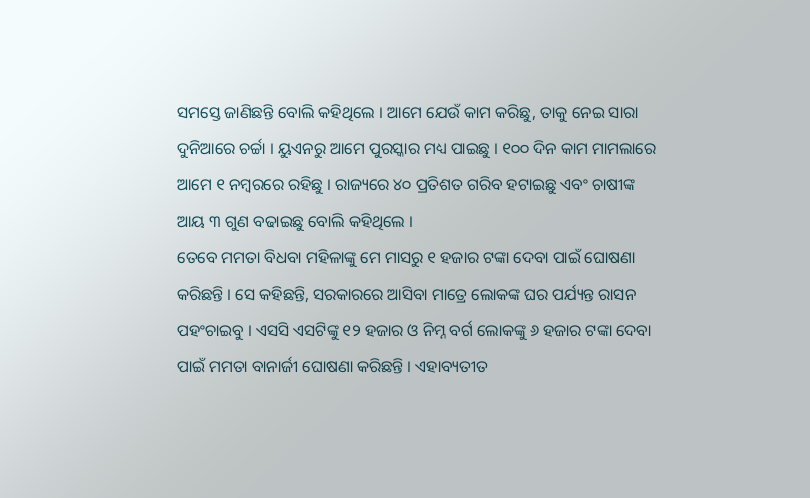ସମସ୍ତେ ଜାଣିଛନ୍ତି ବୋଲି କହିଥିଲେ । ଆମେ ଯେଉଁ କାମ କରିଛୁ, ତାକୁ ନେଇ ସାରା ଦୁନିଆରେ ଚର୍ଚ୍ଚା । ୟୁଏନରୁ ଆମେ ପୁରସ୍କାର ମଧ୍ୟ ପାଇଛୁ । ୧୦୦ ଦିନ କାମ ମାମଲାରେ ଆମେ ୧ ନମ୍ବରରେ ରହିଛୁ । ରାଜ୍ୟରେ ୪୦ ପ୍ରତିଶତ ଗରିବ ହଟାଇଛୁ ଏବଂ ଚାଷୀଙ୍କ ଆୟ ୩ ଗୁଣ ବଢାଇଛୁ ବୋଲି କହିଥିଲେ ।
ତେବେ ମମତା ବିଧବା ମହିଳାଙ୍କୁ ମେ ମାସରୁ ୧ ହଜାର ଟଙ୍କା ଦେବା ପାଇଁ ଘୋଷଣା କରିଛନ୍ତି । ସେ କହିଛନ୍ତି, ସରକାରରେ ଆସିବା ମାତ୍ରେ ଲୋକଙ୍କ ଘର ପର୍ଯ୍ୟନ୍ତ ରାସନ ପହଂଚାଇବୁ । ଏସସି ଏସଟିଙ୍କୁ ୧୨ ହଜାର ଓ ନିମ୍ନ ବର୍ଗ ଲୋକଙ୍କୁ ୬ ହଜାର ଟଙ୍କା ଦେବା ପାଇଁ ମମତା ବାନାର୍ଜୀ ଘୋଷଣା କରିଛନ୍ତି । ଏହାବ୍ୟତୀତ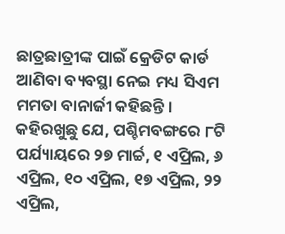ଛାତ୍ରଛାତ୍ରୀଙ୍କ ପାଇଁ କ୍ରେଡିଟ କାର୍ଡ ଆଣିବା ବ୍ୟବସ୍ଥା ନେଇ ମଧ୍ୟ ସିଏମ ମମତା ବାନାର୍ଜୀ କହିଛନ୍ତି ।
କହିରଖୁଛୁ ଯେ, ପଶ୍ଚିମବଙ୍ଗରେ ୮ଟି ପର୍ଯ୍ୟାୟରେ ୨୭ ମାର୍ଚ୍ଚ, ୧ ଏପ୍ରିଲ, ୬ ଏପ୍ରିଲ, ୧୦ ଏପ୍ରିଲ, ୧୭ ଏପ୍ରିଲ, ୨୨ ଏପ୍ରିଲ,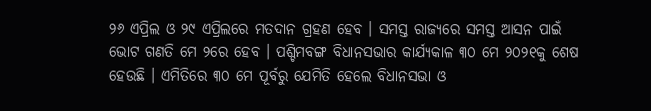୨୬ ଏପ୍ରିଲ ଓ ୨୯ ଏପ୍ରିଲରେ ମତଦାନ ଗ୍ରହଣ ହେବ । ସମସ୍ତ ରାଜ୍ୟରେ ସମସ୍ତ ଆସନ ପାଇଁ ଭୋଟ ଗଣତି ମେ ୨ରେ ହେବ । ପଶ୍ଚିମବଙ୍ଗ ବିଧାନସଭାର କାର୍ଯ୍ୟକାଳ ୩୦ ମେ ୨୦୨୧କୁ ଶେଷ ହେଉଛି । ଏମିତିରେ ୩୦ ମେ ପୂର୍ବରୁ ଯେମିତି ହେଲେ ବିଧାନସଭା ଓ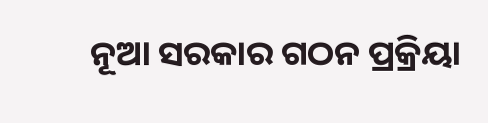ନୂଆ ସରକାର ଗଠନ ପ୍ରକ୍ରିୟା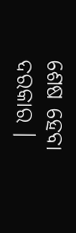ଶେଷ ହେବା ଦରକାର ।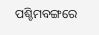ପଶ୍ଚିମବଙ୍ଗରେ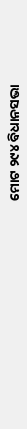ମୋଟ ୨୯୪ ବିଧାନସଭା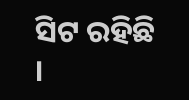ସିଟ ରହିଛି ।